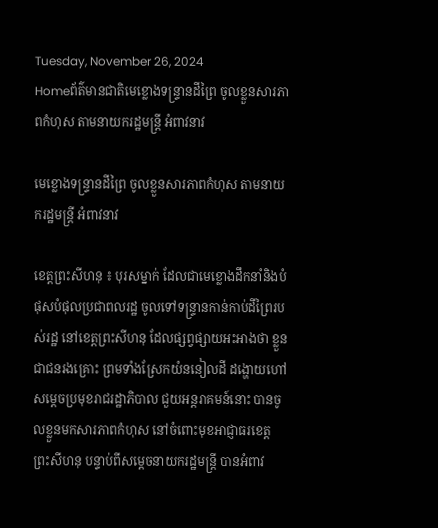Tuesday, November 26, 2024
Homeព័ត៌មានជាតិមេខ្លោងទន្ទ្រានដីព្រៃ ចូលខ្លួនសារភាពកំហុស តាមនាយករដ្ឋមន្ត្រី អំពាវនាវ

មេខ្លោងទន្ទ្រានដីព្រៃ ចូលខ្លួនសារភាពកំហុស តាមនាយករដ្ឋមន្ត្រី អំពាវនាវ

ខេត្តព្រះសីហនុ ៖ បុរសម្នាក់ ដែលជាមេខ្លោងដឹកនាំនិងបំផុសបំផុលប្រជាពលរដ្ឋ ចូលទៅទន្ទ្រានកាន់កាប់ដីព្រៃរបស់រដ្ឋ នៅខេត្តព្រះសីហនុ ដែលផ្សព្វផ្សាយអះអាងថា ខ្លួនជាជនរងគ្រោះ ព្រមទាំងស្រែកយំននៀលដី ដង្ហោយហៅសម្តេចប្រមុខរាជរដ្ឋាភិបាល ជួយអន្តរាគមន៍នោះ បានចូលខ្លួនមកសារភាពកំហុស នៅចំពោះមុខអាជ្ញាធរខេត្តព្រះសីហនុ បន្ទាប់ពីសម្តេចនាយករដ្ឋមន្ត្រី បានអំពាវ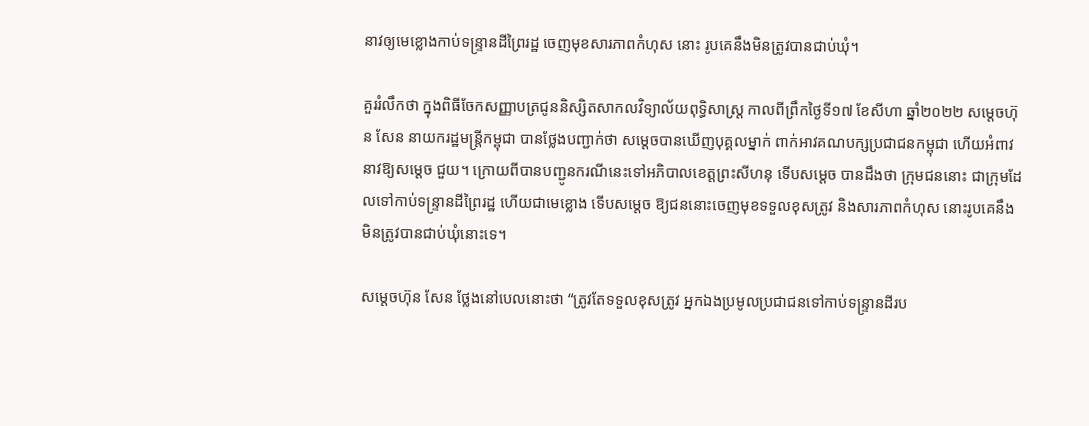នាវឲ្យមេខ្លោងកាប់ទន្ទ្រានដីព្រៃរដ្ឋ ចេញមុខសារភាពកំហុស នោះ រូបគេនឹងមិនត្រូវបានជាប់ឃុំ។

គួររំលឹកថា ក្នុងពិធីចែកសញ្ញាបត្រជូននិស្សិតសាកលវិទ្យាល័យពុទ្ធិសាស្ត្រ កាលពីព្រឹកថ្ងៃទី១៧ ខែសីហា ឆ្នាំ២០២២ សម្តេចហ៊ុន សែន នាយករដ្ឋមន្ត្រីកម្ពុជា បានថ្លែងបញ្ជាក់ថា សម្តេចបានឃើញបុគ្គលម្នាក់ ពាក់អាវគណបក្សប្រជាជនកម្ពុជា ហើយអំពាវនាវឱ្យសម្តេច ជួយ។ ក្រោយពីបានបញ្ជូនករណីនេះទៅអភិបាលខេត្តព្រះសីហនុ ទើបសម្តេច បានដឹងថា ក្រុមជននោះ ជាក្រុមដែលទៅកាប់ទន្ទ្រានដីព្រៃរដ្ឋ ហើយជាមេខ្លោង ទើបសម្តេច ឱ្យជននោះចេញមុខទទួលខុសត្រូវ និងសារភាពកំហុស នោះរូបគេនឹងមិនត្រូវបានជាប់ឃុំនោះទេ។

សម្តេចហ៊ុន សែន ថ្លែងនៅបេលនោះថា “ត្រូវតែទទួលខុសត្រូវ អ្នកឯងប្រមូលប្រជាជនទៅកាប់ទន្ទ្រានដីរប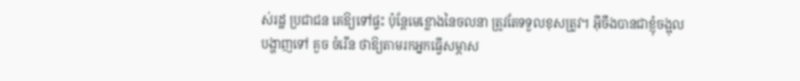ស់រដ្ឋ ប្រជាជន គេឱ្យទៅផ្ទះ ប៉ុន្តែមេខ្លោងនៃចលនា ត្រូវតែទទួលខុសត្រូវ។ អ៊ីចឹងបានជាខ្ញុំចង្អុលបង្ហាញទៅ គួច ចំរើន ថាឱ្យតាមរកអ្នកធ្វើសម្ភាស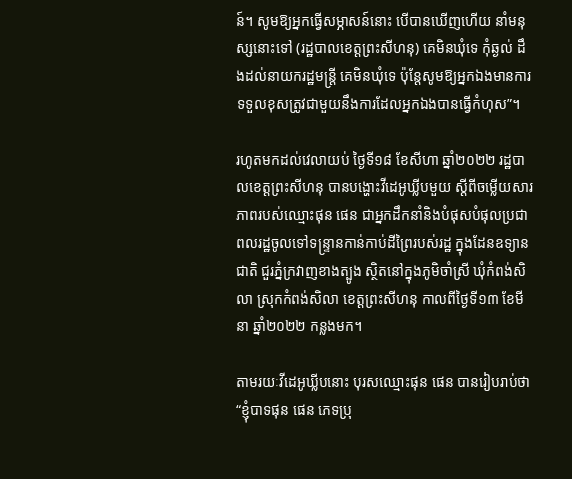ន៍។ សូមឱ្យអ្នកធ្វើសម្ភាសន៍នោះ បើបានឃើញហើយ នាំមនុស្សនោះទៅ (រដ្ឋបាលខេត្តព្រះសីហនុ) គេមិនឃុំទេ កុំឆ្ងល់ ដឹងដល់នាយករដ្ឋមន្ត្រី គេមិនឃុំទេ ប៉ុន្តែសូមឱ្យអ្នកឯងមានការទទួលខុសត្រូវជាមួយនឹងការដែលអ្នកឯងបានធ្វើកំហុស”។

រហូតមកដល់វេលាយប់ ថ្ងៃទី១៨ ខែសីហា ឆ្នាំ២០២២ រដ្ឋបាលខេត្តព្រះសីហនុ បានបង្ហោះវីដេអូឃ្លីបមួយ ស្តីពីចម្លើយសារភាពរបស់ឈ្មោះផុន ផេន ជាអ្នកដឹកនាំនិងបំផុសបំផុលប្រជាពលរដ្ឋចូលទៅទន្ទ្រានកាន់កាប់ដីព្រៃរបស់រដ្ឋ ក្នុងដែនឧទ្យានជាតិ ជួរភ្នំក្រវាញខាងត្បូង ស្ថិតនៅក្នុងភូមិចាំស្រី ឃុំកំពង់សិលា ស្រុកកំពង់សិលា ខេត្តព្រះសីហនុ កាលពីថ្ងៃទី១៣ ខែមីនា ឆ្នាំ២០២២ កន្លងមក។

តាមរយៈវីដេអូឃ្លីបនោះ បុរសឈ្មោះផុន ផេន បានរៀបរាប់ថា “ខ្ញុំបាទផុន ផេន ភេទប្រុ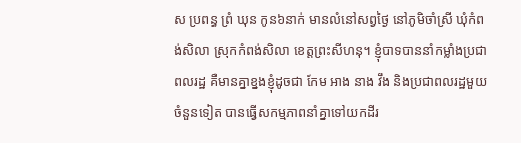ស ប្រពន្ធ ព្រំ ឃុន កូន៦នាក់ មានលំនៅសព្វថ្ងៃ នៅភូមិចាំស្រី ឃុំកំពង់សិលា ស្រុកកំពង់សិលា ខេត្តព្រះសីហនុ។ ខ្ញុំបាទបាននាំកម្លាំងប្រជាពលរដ្ឋ គឺមានគ្នាខ្នងខ្ញុំដូចជា កែម អាង នាង វឹង និងប្រជាពលរដ្ឋមួយចំនួនទៀត បានធ្វើសកម្មភាពនាំគ្នាទៅយកដីរ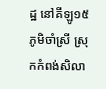ដ្ឋ នៅគីឡូ១៥ ភូមិចាំស្រី ស្រុកកំពង់សិលា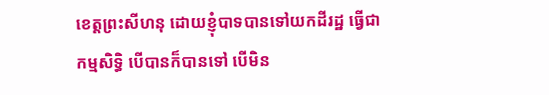ខេត្តព្រះសីហនុ ដោយខ្ញុំបាទបានទៅយកដីរដ្ឋ ធ្វើជាកម្មសិទ្ធិ បើបានក៏បានទៅ បើមិន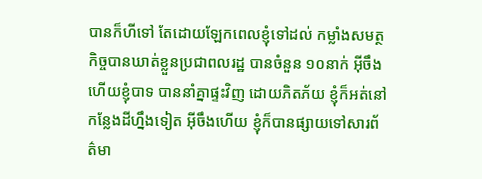បានក៏ហីទៅ តែដោយឡែកពេលខ្ញុំទៅដល់ កម្លាំងសមត្ថកិច្ចបានឃាត់ខ្លួនប្រជាពលរដ្ឋ បានចំនួន ១០នាក់ អ៊ីចឹងហើយខ្ញុំបាទ បាននាំគ្នាផ្ទះវិញ ដោយភិតភ័យ ខ្ញុំក៏អត់នៅកន្លែងដីហ្នឹងទៀត អ៊ីចឹងហើយ ខ្ញុំក៏បានផ្សាយទៅសារព័ត៌មា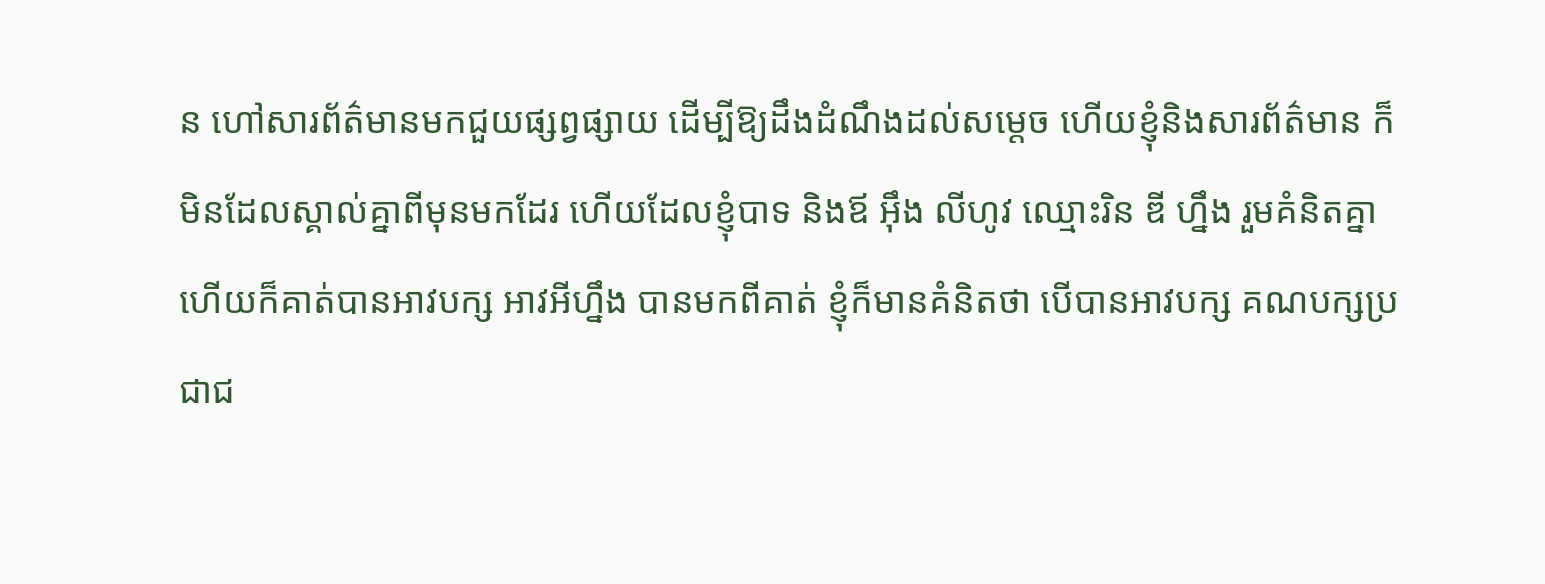ន ហៅសារព័ត៌មានមកជួយផ្សព្វផ្សាយ ដើម្បីឱ្យដឹងដំណឹងដល់សម្តេច ហើយខ្ញុំនិងសារព័ត៌មាន ក៏មិនដែលស្គាល់គ្នាពីមុនមកដែរ ហើយដែលខ្ញុំបាទ និងឪ អ៊ឹង លីហូវ ឈ្មោះរិន ឌី ហ្នឹង រួមគំនិតគ្នា ហើយក៏គាត់បានអាវបក្ស អាវអីហ្នឹង បានមកពីគាត់ ខ្ញុំក៏មានគំនិតថា បើបានអាវបក្ស គណបក្សប្រជាជ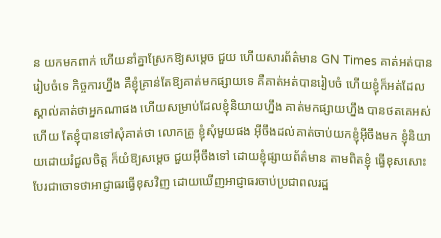ន យកមកពាក់ ហើយនាំគ្នាស្រែកឱ្យសម្តេច ជួយ ហើយសារព័ត៌មាន GN Times គាត់អត់បានរៀបចំទេ កិច្ចការហ្នឹង គឺខ្ញុំគ្រាន់តែឱ្យគាត់មកផ្សាយទេ គឺគាត់អត់បានរៀបចំ ហើយខ្ញុំក៏អត់ដែលស្គាល់គាត់ថាអ្នកណាផង ហើយសម្រាប់ដែលខ្ញុំនិយាយហ្នឹង គាត់មកផ្សាយហ្នឹង បានថតគេអស់ហើយ តែខ្ញុំបានទៅសុំគាត់ថា លោកគ្រូ ខ្ញុំសុំមួយផង អ៊ីចឹងដល់គាត់ចាប់យកខ្ញុំអ៊ីចឹងមក ខ្ញុំនិយាយដោយរំជួលចិត្ត ក៏យំឱ្យសម្តេច ជួយអ៊ីចឹងទៅ ដោយខ្ញុំផ្សាយព័ត៌មាន តាមពិតខ្ញុំ ធ្វើខុសសោះ បែរជាចោទថាអាជ្ញាធរធ្វើខុសវិញ ដោយឃើញអាជ្ញាធរចាប់ប្រជាពលរដ្ឋ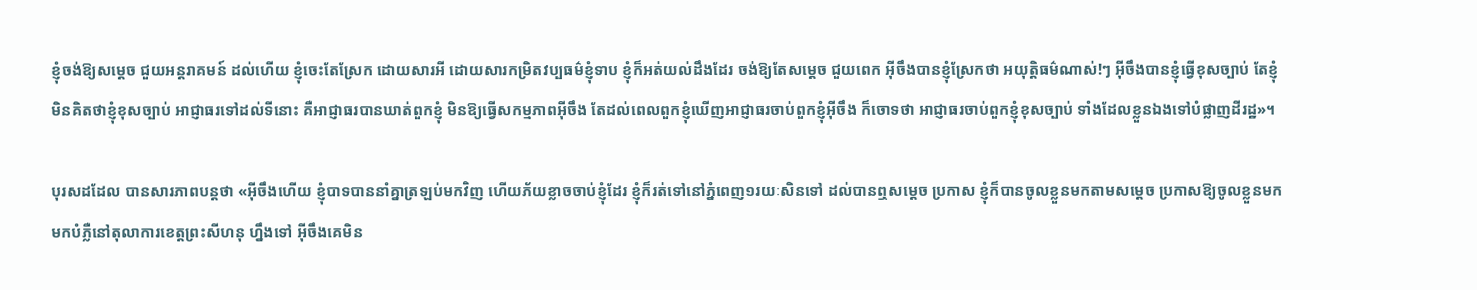ខ្ញុំចង់ឱ្យសម្តេច ជួយអន្តរាគមន៍ ដល់ហើយ ខ្ញុំចេះតែស្រែក ដោយសារអី ដោយសារកម្រិតវប្បធម៌ខ្ញុំទាប ខ្ញុំក៏អត់យល់ដឹងដែរ ចង់ឱ្យតែសម្តេច ជួយពេក អ៊ីចឹងបានខ្ញុំស្រែកថា អយុត្តិធម៌ណាស់!ៗ អ៊ីចឹងបានខ្ញុំធ្វើខុសច្បាប់ តែខ្ញុំមិនគិតថាខ្ញុំខុសច្បាប់ អាជ្ញាធរទៅដល់ទីនោះ គឺអាជ្ញាធរបានឃាត់ពួកខ្ញុំ មិនឱ្យធ្វើសកម្មភាពអ៊ីចឹង តែដល់ពេលពួកខ្ញុំឃើញអាជ្ញាធរចាប់ពួកខ្ញុំអ៊ីចឹង ក៏ចោទថា អាជ្ញាធរចាប់ពួកខ្ញុំខុសច្បាប់ ទាំងដែលខ្លួនឯងទៅបំផ្លាញដីរដ្ឋ»។

បុរសដដែល បានសារភាពបន្តថា «អ៊ីចឹងហើយ ខ្ញុំបាទបាននាំគ្នាត្រឡប់មកវិញ ហើយភ័យខ្លាចចាប់ខ្ញុំដែរ ខ្ញុំក៏រត់ទៅនៅភ្នំពេញ១រយៈសិនទៅ ដល់បានឮសម្តេច ប្រកាស ខ្ញុំក៏បានចូលខ្លួនមកតាមសម្តេច ប្រកាសឱ្យចូលខ្លួនមក មកបំភ្លឺនៅតុលាការខេត្តព្រះសីហនុ ហ្នឹងទៅ អ៊ីចឹងគេមិន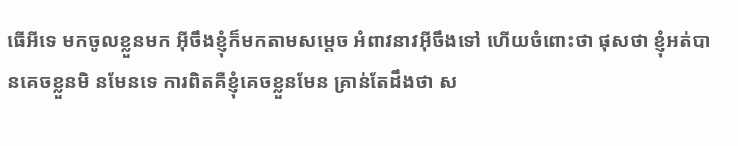ធើអីទេ មកចូលខ្លួនមក អ៊ីចឹងខ្ញុំក៏មកតាមសម្តេច អំពាវនាវអ៊ីចឹងទៅ ហើយចំពោះថា ផុសថា ខ្ញុំអត់បានគេចខ្លួនមិ នមែនទេ ការពិតគឺខ្ញុំគេចខ្លួនមែន គ្រាន់តែដឹងថា ស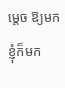ម្តេច ឱ្យមក ខ្ញុំក៏មក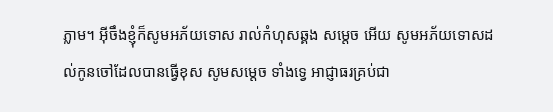ភ្លាម។ អ៊ីចឹងខ្ញុំក៏សូមអភ័យទោស រាល់កំហុសឆ្គង សម្តេច អើយ សូមអភ័យទោសដល់កូនចៅដែលបានធ្វើខុស សូមសម្តេច ទាំងទ្វេ អាជ្ញាធរគ្រប់ជា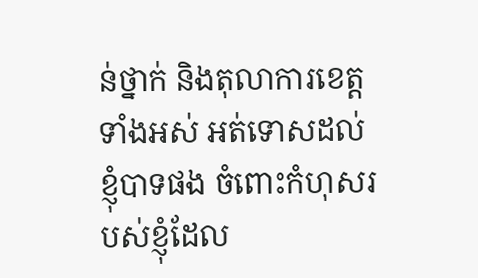ន់ថ្នាក់ និងតុលាការខេត្តទាំងអស់ អត់ទោសដល់ខ្ញុំបាទផង ចំពោះកំហុសរបស់ខ្ញុំដែល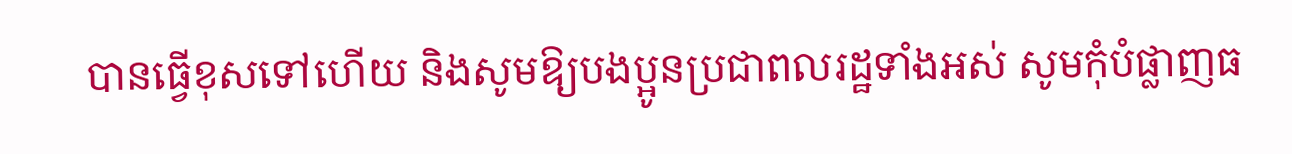បានធ្វើខុសទៅហើយ និងសូមឱ្យបងប្អូនប្រជាពលរដ្ឋទាំងអស់ សូមកុំបំផ្លាញធ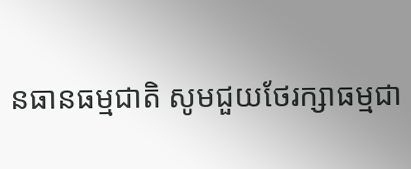នធានធម្មជាតិ សូមជួយថែរក្សាធម្មជា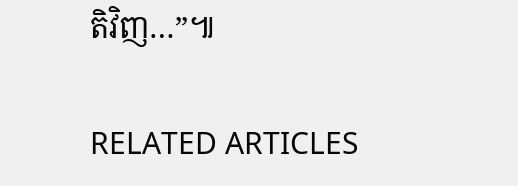តិវិញ…”៕

RELATED ARTICLES